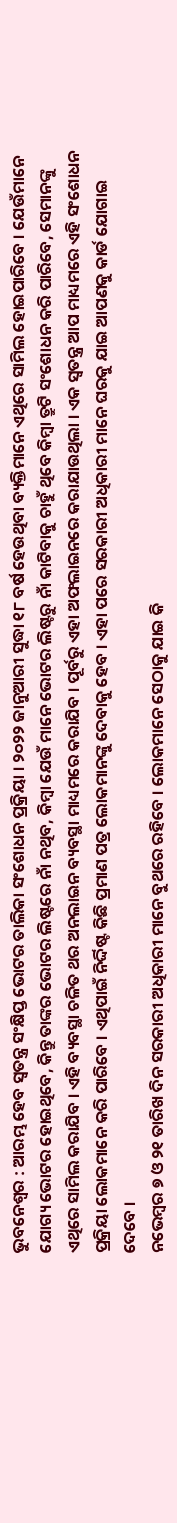ଭୁବନେଶ୍ବର : ଆରମ୍ଭ ହେବ ସ୍ବତନ୍ତ୍ର ସଂକ୍ଷିପ୍ତ ଭୋଟର ତାଲିକା ସଂଶୋଧନ ପ୍ରକ୍ରିୟା । ୨୦୨୨ ଜାନୁଆରୀ ସୁଦ୍ଧା ୧୮ ବର୍ଷ ହେଉଥିବା ବ୍ୟକ୍ତିମାନେ ଏଥିରେ ସାମିଲ ହୋଇପାରିବେ । ଯେଉଁମାନେ ଯୋଗ୍ୟ ଭୋଟର ହୋଇଥିବେ, କିନ୍ତୁ ତାଙ୍କର ଭୋଟର ଲିଷ୍ଟରେ ନାଁ ନଥିବ, କିମ୍ବା ଯେଉଁ ମାନେ ଭୋଟର ଲିଷ୍ଟରୁ ନାଁ କାଟିବାକୁ ଚାହୁଁ ଥିବେ କିମ୍ୱା ତ୍ରୁଟି ସଂଶୋଧନ କରି ପାରିବେ, ସେମାନଙ୍କୁ ଏଥିରେ ସାମିଲ କରାଯିବ । ଏହି ବ୍ୟବସ୍ଥା ଚଳିତ ଥର ଅନଲାଇନ ବ୍ୟବସ୍ଥା ମାଧ୍ୟମରେ କରାଯିବ । ପୂର୍ବରୁ ଏହା ଅଫଲାଇନରେ କରାଯାଉଥିଲା । ଏକ ସ୍ବତନ୍ତ୍ର ଆପ ମାଧ୍ୟମରେ ଏହି ସଂଶୋଧନ ପ୍ରକ୍ରିୟା ଲୋକମାନେ କରି ପାରିବେ । ଏଥିପାଇଁ ନିର୍ଦ୍ଦିଷ୍ଟ କିଛି ପ୍ରମାଣ ପତ୍ର ଲୋକମାନଙ୍କୁ ଦେବାକୁ ହେବ । ଏହା ପରେ ସରକାରୀ ଅଧିକାରୀ ମାନେ ଘରକୁ ଯାଇ ଆପଣକୁ କାର୍ଡ ଯୋଗାଇ ଦେବେ ।
ନଭେମ୍ବର ୭ ଓ ୨୧ ତାରିଖ ଦିନ ସରକାରୀ ଅଧିକାରୀ ମାନେ ବୁଥରେ ରହିବେ । ଲୋକମାନେ ସେଠାକୁ ଯାଇ କି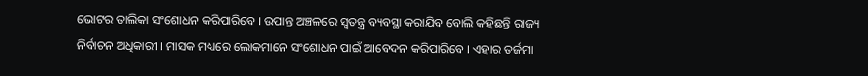ଭୋଟର ତାଲିକା ସଂଶୋଧନ କରିପାରିବେ । ଉପାନ୍ତ ଅଞ୍ଚଳରେ ସ୍ବତନ୍ତ୍ର ବ୍ୟବସ୍ଥା କରାଯିବ ବୋଲି କହିଛନ୍ତି ରାଜ୍ୟ ନିର୍ବାଚନ ଅଧିକାରୀ । ମାସକ ମଧ୍ୟରେ ଲୋକମାନେ ସଂଶୋଧନ ପାଇଁ ଆବେଦନ କରିପାରିବେ । ଏହାର ତର୍ଜମା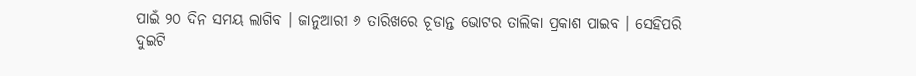ପାଇଁ ୨୦ ଦିନ ସମୟ ଲାଗିବ । ଜାନୁଆରୀ ୬ ତାରିଖରେ ଚୂଡାନ୍ତ ଭୋଟର ତାଲିକା ପ୍ରକାଶ ପାଇବ । ସେହିପରି ଦୁଇଟି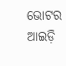ଭୋଟର ଆଇଡ଼ି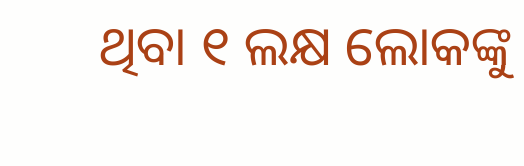ଥିବା ୧ ଲକ୍ଷ ଲୋକଙ୍କୁ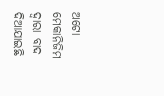ଅଟୋ ମେକାନିଜିମ ଦ୍ବାରା ବାଦ ଦିଆଯାଇଛି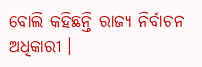ବୋଲି କହିଛନ୍ତି ରାଜ୍ୟ ନିର୍ବାଚନ ଅଧିକାରୀ ।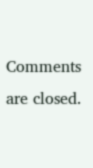Comments are closed.